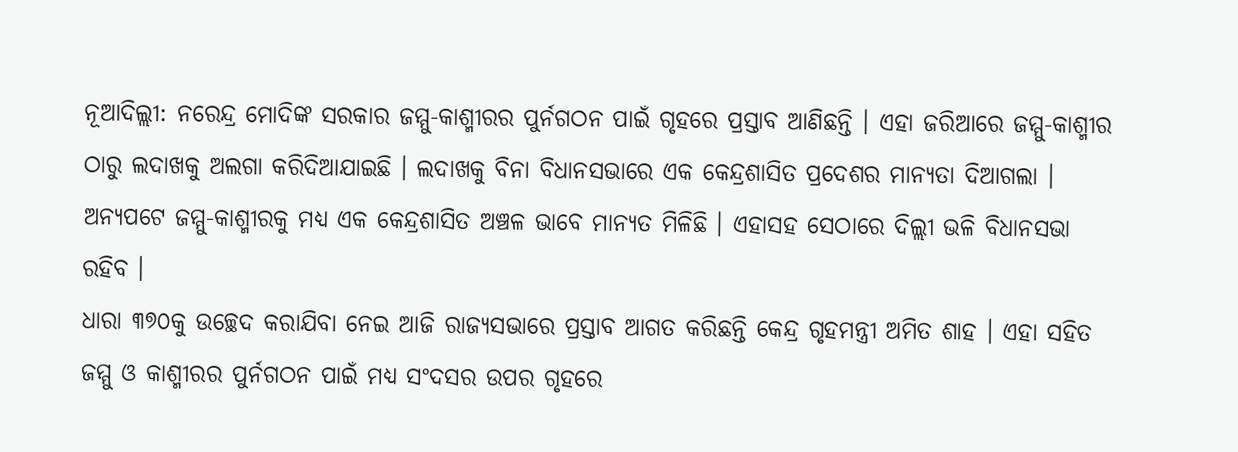ନୂଆଦିଲ୍ଲୀ: ନରେନ୍ଦ୍ର ମୋଦିଙ୍କ ସରକାର ଜମ୍ମୁ-କାଶ୍ମୀରର ପୁର୍ନଗଠନ ପାଇଁ ଗୃହରେ ପ୍ରସ୍ତାବ ଆଣିଛନ୍ତି । ଏହା ଜରିଆରେ ଜମ୍ମୁ-କାଶ୍ମୀର ଠାରୁ ଲଦାଖକୁ ଅଲଗା କରିଦିଆଯାଇଛି । ଲଦାଖକୁ ବିନା ବିଧାନସଭାରେ ଏକ କେନ୍ଦ୍ରଶାସିତ ପ୍ରଦେଶର ମାନ୍ୟତା ଦିଆଗଲା । ଅନ୍ୟପଟେ ଜମ୍ମୁ-କାଶ୍ମୀରକୁ ମଧ୍ୟ ଏକ କେନ୍ଦ୍ରଶାସିତ ଅଞ୍ଚଳ ଭାବେ ମାନ୍ୟତ ମିଳିଛି । ଏହାସହ ସେଠାରେ ଦିଲ୍ଲୀ ଭଳି ବିଧାନସଭା ରହିବ ।
ଧାରା ୩୭୦କୁ ଉଚ୍ଛେଦ କରାଯିବା ନେଇ ଆଜି ରାଜ୍ୟସଭାରେ ପ୍ରସ୍ତାବ ଆଗତ କରିଛନ୍ତି କେନ୍ଦ୍ର ଗୃହମନ୍ତ୍ରୀ ଅମିତ ଶାହ । ଏହା ସହିତ ଜମ୍ମୁ ଓ କାଶ୍ମୀରର ପୁର୍ନଗଠନ ପାଇଁ ମଧ୍ୟ ସଂଦସର ଉପର ଗୃହରେ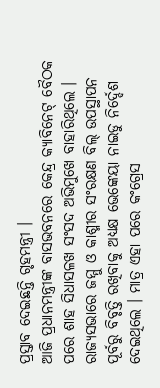ପ୍ରସ୍ତାବ ଦେଇଛନ୍ତି ଗୃହମନ୍ତ୍ରୀ ।
ଆଜି ପ୍ରଧାନମନ୍ତ୍ରୀଙ୍କ ବାସଭବନରେ କେନ୍ଦ୍ର କ୍ୟାବିନେଟ୍ ବୈଠକ ପରେ ଶାହ ସିଧାସଳଖ ସଂସଦ ଅଭିମୁଖେ ବାହାରିଥିଲେ । ରାଜ୍ୟସଭାରେ ଜମ୍ମୁ ଓ କାଶ୍ମୀର ସଂରକ୍ଷଣ ବିଲ୍ ଉପସ୍ଥାପନ ପୂର୍ବରୁ ବିବୃତ୍ତି ରଖିବାକୁ ଅଧ୍ୟକ୍ଷ ଭେଙ୍କେୟା ନାଇଡୁ ନିର୍ଦ୍ଦେଶ ଦେଇଥିଲେ । ମାତ୍ର ଏହା ପରେ କଂଗ୍ରେସ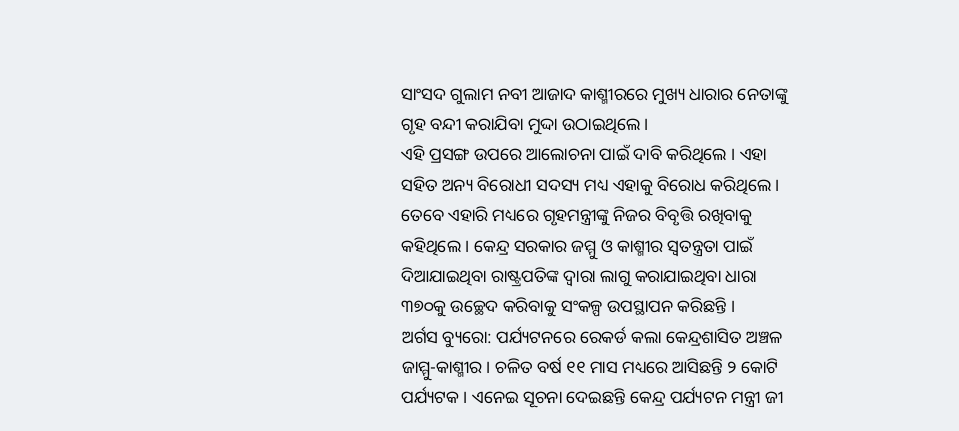ସାଂସଦ ଗୁଲାମ ନବୀ ଆଜାଦ କାଶ୍ମୀରରେ ମୁଖ୍ୟ ଧାରାର ନେତାଙ୍କୁ ଗୃହ ବନ୍ଦୀ କରାଯିବା ମୁଦ୍ଦା ଉଠାଇଥିଲେ ।
ଏହି ପ୍ରସଙ୍ଗ ଉପରେ ଆଲୋଚନା ପାଇଁ ଦାବି କରିଥିଲେ । ଏହା ସହିତ ଅନ୍ୟ ବିରୋଧୀ ସଦସ୍ୟ ମଧ୍ୟ ଏହାକୁ ବିରୋଧ କରିଥିଲେ । ତେବେ ଏହାରି ମଧ୍ୟରେ ଗୃହମନ୍ତ୍ରୀଙ୍କୁ ନିଜର ବିବୃତ୍ତି ରଖିବାକୁ କହିଥିଲେ । କେନ୍ଦ୍ର ସରକାର ଜମ୍ମୁ ଓ କାଶ୍ମୀର ସ୍ୱତନ୍ତ୍ରତା ପାଇଁ ଦିଆଯାଇଥିବା ରାଷ୍ଟ୍ରପତିଙ୍କ ଦ୍ୱାରା ଲାଗୁ କରାଯାଇଥିବା ଧାରା ୩୭୦କୁ ଉଚ୍ଛେଦ କରିବାକୁ ସଂକଳ୍ପ ଉପସ୍ଥାପନ କରିଛନ୍ତି ।
ଅର୍ଗସ ବ୍ୟୁରୋ: ପର୍ଯ୍ୟଟନରେ ରେକର୍ଡ କଲା କେନ୍ଦ୍ରଶାସିତ ଅଞ୍ଚଳ ଜାମ୍ମୁ-କାଶ୍ମୀର । ଚଳିତ ବର୍ଷ ୧୧ ମାସ ମଧ୍ୟରେ ଆସିଛନ୍ତି ୨ କୋଟି ପର୍ଯ୍ୟଟକ । ଏନେଇ ସୂଚନା ଦେଇଛନ୍ତି କେନ୍ଦ୍ର ପର୍ଯ୍ୟଟନ ମନ୍ତ୍ରୀ ଜୀ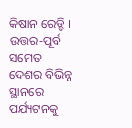କିଷାନ ରେଡ୍ଡି । ଉତ୍ତର-ପୂର୍ବ ସମେତ ଦେଶର ବିଭିନ୍ନ ସ୍ଥାନରେ ପର୍ଯ୍ୟଟନକୁ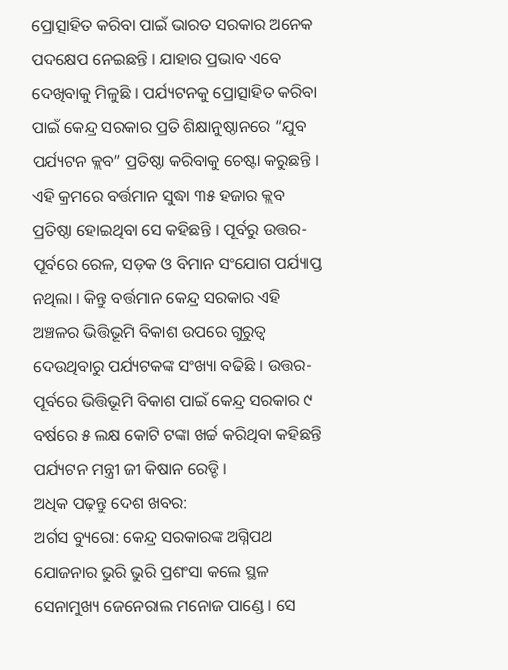ପ୍ରୋତ୍ସାହିତ କରିବା ପାଇଁ ଭାରତ ସରକାର ଅନେକ ପଦକ୍ଷେପ ନେଇଛନ୍ତି । ଯାହାର ପ୍ରଭାବ ଏବେ ଦେଖିବାକୁ ମିଳୁଛି । ପର୍ଯ୍ୟଟନକୁ ପ୍ରୋତ୍ସାହିତ କରିବା ପାଇଁ କେନ୍ଦ୍ର ସରକାର ପ୍ରତି ଶିକ୍ଷାନୁଷ୍ଠାନରେ “ଯୁବ ପର୍ଯ୍ୟଟନ କ୍ଲବ” ପ୍ରତିଷ୍ଠା କରିବାକୁ ଚେଷ୍ଟା କରୁଛନ୍ତି ।
ଏହି କ୍ରମରେ ବର୍ତ୍ତମାନ ସୁଦ୍ଧା ୩୫ ହଜାର କ୍ଲବ ପ୍ରତିଷ୍ଠା ହୋଇଥିବା ସେ କହିଛନ୍ତି । ପୂର୍ବରୁ ଉତ୍ତର-ପୂର୍ବରେ ରେଳ, ସଡ଼କ ଓ ବିମାନ ସଂଯୋଗ ପର୍ଯ୍ୟାପ୍ତ ନଥିଲା । କିନ୍ତୁ ବର୍ତ୍ତମାନ କେନ୍ଦ୍ର ସରକାର ଏହି ଅଞ୍ଚଳର ଭିତ୍ତିଭୂମି ବିକାଶ ଉପରେ ଗୁରୁତ୍ବ ଦେଉଥିବାରୁ ପର୍ଯ୍ୟଟକଙ୍କ ସଂଖ୍ୟା ବଢିଛି । ଉତ୍ତର-ପୂର୍ବରେ ଭିତ୍ତିଭୂମି ବିକାଶ ପାଇଁ କେନ୍ଦ୍ର ସରକାର ୯ ବର୍ଷରେ ୫ ଲକ୍ଷ କୋଟି ଟଙ୍କା ଖର୍ଚ୍ଚ କରିଥିବା କହିଛନ୍ତି ପର୍ଯ୍ୟଟନ ମନ୍ତ୍ରୀ ଜୀ କିଷାନ ରେଡ୍ଡି ।
ଅଧିକ ପଢ଼ନ୍ତୁ ଦେଶ ଖବର:
ଅର୍ଗସ ବ୍ୟୁରୋ: କେନ୍ଦ୍ର ସରକାରଙ୍କ ଅଗ୍ନିପଥ ଯୋଜନାର ଭୁରି ଭୁରି ପ୍ରଶଂସା କଲେ ସ୍ଥଳ ସେନାମୁଖ୍ୟ ଜେନେରାଲ ମନୋଜ ପାଣ୍ଡେ । ସେ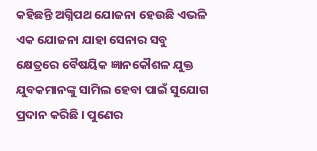କହିଛନ୍ତି ଅଗ୍ନିପଥ ଯୋଜନା ହେଉଛି ଏଭଳି ଏକ ଯୋଜନା ଯାହା ସେନାର ସବୁ କ୍ଷେତ୍ରରେ ବୈଷୟିକ ଜ୍ଞାନକୌଶଳ ଯୁକ୍ତ ଯୁବକମାନଙ୍କୁ ସାମିଲ ହେବା ପାଇଁ ସୁଯୋଗ ପ୍ରଦାନ କରିଛି । ପୁଣେର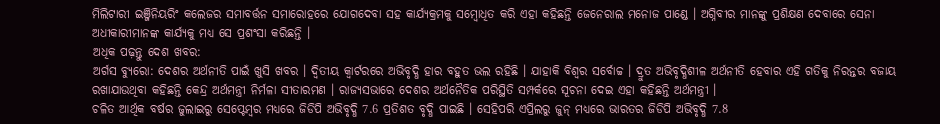ମିଲିଟାରୀ ଇଞ୍ଜିନିୟରିଂ କଲେଜର ସମାବର୍ତ୍ତନ ସମାରୋହରେ ଯୋଗଦେବା ସହ କାର୍ଯ୍ୟକ୍ରମକୁ ସମ୍ବୋଧିତ କରି ଏହା କହିଛନ୍ତି ଜେନେରାଲ ମନୋଜ ପାଣ୍ଡେ । ଅଗ୍ନିବୀର ମାନଙ୍କୁ ପ୍ରଶିକ୍ଷଣ ଦେବାରେ ସେନା ଅଧୀକାରୀମାନଙ୍କ କାର୍ଯ୍ୟକୁ ମଧ୍ୟ ସେ ପ୍ରଶଂସା କରିଛନ୍ତି ।
ଅଧିକ ପଢ଼ନ୍ତୁ ଦେଶ ଖବର:
ଅର୍ଗସ ବ୍ୟୁରୋ: ଦେଶର ଅର୍ଥନୀତି ପାଇଁ ଖୁସି ଖବର । ଦ୍ବିତୀୟ କ୍ବାର୍ଟରରେ ଅଭିବୃଦ୍ଧି ହାର ବହୁତ ଭଲ ରହିଛି । ଯାହାକି ବିଶ୍ବର ସର୍ବୋଚ୍ଚ । ଦ୍ରୁତ ଅଭିବୃଦ୍ଧିଶୀଳ ଅର୍ଥନୀତି ହେବାର ଏହି ଗତିକୁ ନିରନ୍ତର ବଜାୟ ରଖାଯାଉଥିବା କହିଛନ୍ତି କେନ୍ଦ୍ର ଅର୍ଥମନ୍ତ୍ରୀ ନିର୍ମଳା ସୀତାରମଣ । ରାଜ୍ୟସଭାରେ ଦେଶର ଅର୍ଥନୈତିକ ପରିସ୍ଥିତି ସମ୍ପର୍କରେ ସୂଚନା ଦେଇ ଏହା କହିଛନ୍ତି ଅର୍ଥମନ୍ତ୍ରୀ ।
ଚଳିତ ଆର୍ଥିକ ବର୍ଷର ଜୁଲାଇରୁ ସେପ୍ଟେମ୍ବର ମଧ୍ୟରେ ଜିଡିପି ଅଭିବୃଦ୍ଧି 7.6 ପ୍ରତିଶତ ବୃଦ୍ଧି ପାଇଛି । ସେହିପରି ଏପ୍ରିଲରୁ ଜୁନ୍ ମଧ୍ୟରେ ଭାରତର ଜିଡିପି ଅଭିବୃଦ୍ଧି 7.8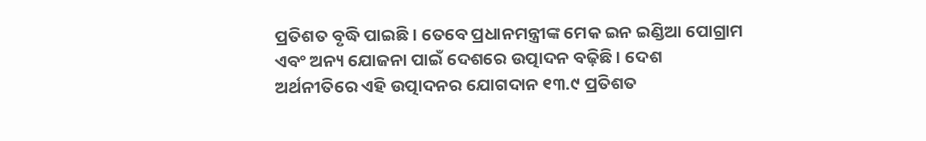ପ୍ରତିଶତ ବୃଦ୍ଧି ପାଇଛି । ତେବେ ପ୍ରଧାନମନ୍ତ୍ରୀଙ୍କ ମେକ ଇନ ଇଣ୍ଡିଆ ପୋଗ୍ରାମ ଏବଂ ଅନ୍ୟ ଯୋଜନା ପାଇଁ ଦେଶରେ ଉତ୍ପାଦନ ବଢ଼ିଛି । ଦେଶ ଅର୍ଥନୀତିରେ ଏହି ଉତ୍ପାଦନର ଯୋଗଦାନ ୧୩.୯ ପ୍ରତିଶତ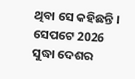ଥିବା ସେ କହିଛନ୍ତି । ସେପଟେ 2026 ସୁଦ୍ଧା ଦେଶର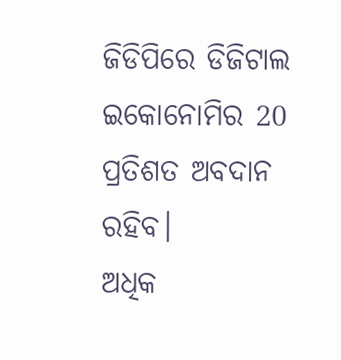ଜିଡିପିରେ ଡିଜିଟାଲ ଇକୋନୋମିର 20 ପ୍ରତିଶତ ଅବଦାନ ରହିବ।
ଅଧିକ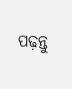ପଢ଼ନ୍ତୁ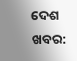ଦେଶ ଖବର: